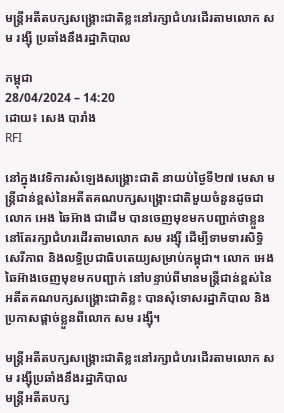មន្រ្តីអតីតបក្សសង្រ្គោះជាតិខ្លះនៅរក្សាជំហរដើរតាមលោក សម រង្ស៊ី ប្រឆាំងនឹងរដ្ឋាភិបាល

កម្ពុជា
28/04/2024 – 14:20
ដោយ៖ សេង បារាំង
RFI

នៅក្នុងវេទិការសំឡេងសង្រ្គោះជាតិ នាយប់ថ្ងៃទី២៧ មេសា មន្រ្តីជាន់ខ្ពស់នៃអតីតគណបក្សសង្រ្គោះជាតិមួយចំនួនដូចជា លោក អេង ឆៃអ៊ាង ជាដើម បានចេញមុខមកបញ្ជាក់ថាខ្លួននៅតែរក្សាជំហរដើរតាមលោក សម រង្ស៊ី ដើម្បីទាមទារសិទ្ធិសេរីភាព និងលទ្ធិប្រជាធិបតេយ្យសម្រាប់កម្ពុជា។ លោក អេងឆៃអ៊ាងចេញមុខមកបញ្ជាក់ នៅបន្ទាប់ពីមានមន្រ្តីជាន់ខ្ពស់នៃអតីតគណបក្សសង្រ្គោះជាតិខ្លះ បានសុំទោសរដ្ឋាភិបាល និងប្រកាសផ្ដាច់ខ្លួនពីលោក សម រង្ស៊ី។

មន្រ្តីអតីតបក្សសង្រ្គោះជាតិខ្លះនៅរក្សាជំហរដើរតាមលោក សម រង្ស៊ីប្រឆាំងនឹងរដ្ឋាភិបាល
មន្រ្តីអតីតបក្ស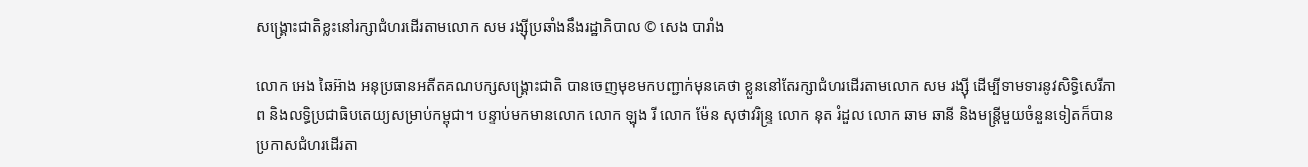សង្រ្គោះជាតិខ្លះនៅរក្សាជំហរដើរតាមលោក សម រង្ស៊ីប្រឆាំងនឹងរដ្ឋាភិបាល © សេង បារាំង

លោក អេង ឆៃអ៊ាង អនុប្រធានអតីតគណបក្សសង្រ្គោះជាតិ បានចេញមុខមកបញ្ជាក់មុនគេថា ខ្លួននៅតែរក្សាជំហរដើរតាមលោក សម រង្ស៊ី ដើម្បីទាមទារនូវសិទ្ធិសេរីភាព និងលទ្ធិប្រជាធិបតេយ្យសម្រាប់កម្ពុជា។ បន្ទាប់មកមានលោក លោក ឡុង រី លោក ម៉ែន សុថាវរិន្ទ្រ លោក នុត រំដួល លោក ឆាម ឆានី និងមន្រ្តីមួយចំនួនទៀតក៏បានប្រកាសជំហរដើរតា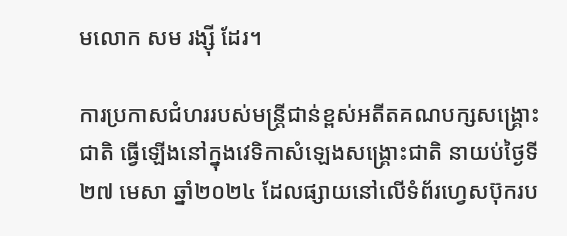មលោក សម រង្ស៊ី ដែរ។

ការប្រកាសជំហររបស់មន្រ្តីជាន់ខ្ពស់អតីតគណបក្សសង្រ្គោះជាតិ ធ្វើឡើងនៅក្នុងវេទិកាសំឡេងសង្រ្គោះជាតិ នាយប់ថ្ងៃទី២៧ មេសា ឆ្នាំ២០២៤ ដែលផ្សាយនៅលើទំព័រហ្វេសប៊ុករប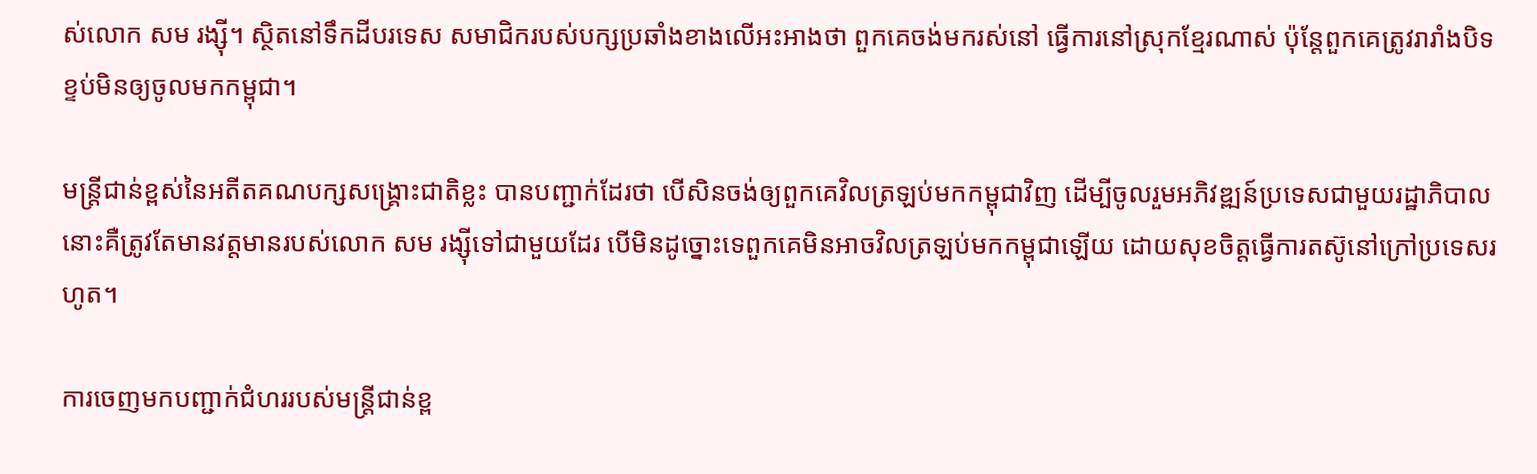ស់លោក សម រង្ស៊ី។ ស្ថិតនៅទឹកដីបរទេស សមាជិករបស់បក្សប្រឆាំងខាងលើអះអាងថា ពួកគេចង់មករស់នៅ ធ្វើការនៅស្រុកខ្មែរណាស់ ប៉ុន្តែពួកគេត្រូវរារាំងបិទខ្ទប់មិនឲ្យចូលមកកម្ពុជា។

មន្រ្តីជាន់ខ្ពស់នៃអតីតគណបក្សសង្រ្គោះជាតិខ្លះ បានបញ្ជាក់ដែរថា បើសិនចង់ឲ្យពួកគេវិលត្រឡប់មកកម្ពុជាវិញ ដើម្បីចូលរួមអភិវឌ្ឍន៍ប្រទេសជាមួយរដ្ឋាភិបាល នោះគឺត្រូវតែមានវត្តមានរបស់លោក សម រង្ស៊ីទៅជាមួយដែរ បើមិនដូច្នោះទេពួកគេមិនអាចវិលត្រឡប់មកកម្ពុជាឡើយ ដោយសុខចិត្តធ្វើការតស៊ូនៅក្រៅប្រទេសរហូត។

ការចេញមកបញ្ជាក់ជំហររបស់មន្រ្តីជាន់ខ្ព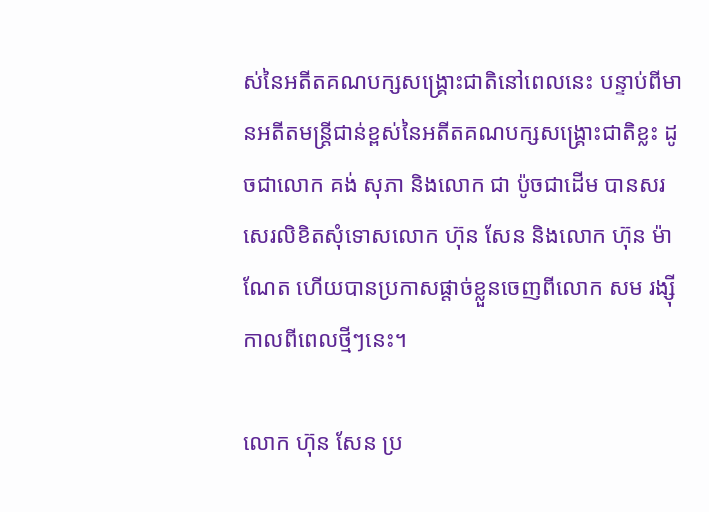ស់នៃអតីតគណបក្សសង្រ្គោះជាតិនៅពេលនេះ បន្ទាប់ពីមានអតីតមន្រ្តីជាន់ខ្ពស់នៃអតីតគណបក្សសង្រ្គោះជាតិខ្លះ ដូចជាលោក គង់ សុភា និងលោក ជា ប៉ូចជាដើម បានសរសេរលិខិតសុំទោសលោក ហ៊ុន សែន និងលោក ហ៊ុន ម៉ាណែត ហើយបានប្រកាសផ្ដាច់ខ្លួនចេញពីលោក សម រង្ស៊ីកាលពីពេលថ្មីៗនេះ។

លោក ហ៊ុន សែន ប្រ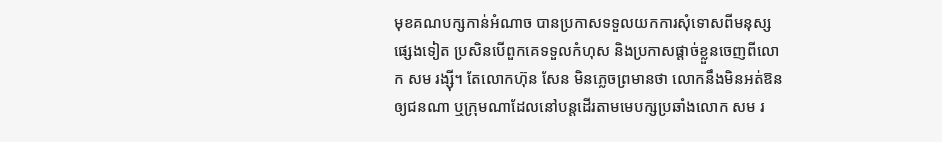មុខគណបក្សកាន់អំណាច បានប្រកាសទទួលយកការសុំទោសពីមនុស្សផ្សេងទៀត ប្រសិនបើពួកគេទទួលកំហុស និងប្រកាសផ្តាច់ខ្លួនចេញពីលោក សម រង្ស៊ី។ តែលោកហ៊ុន សែន មិនភ្លេចព្រមានថា លោកនឹងមិនអត់ឱនឲ្យជនណា ឬក្រុមណាដែលនៅបន្តដើរតាមមេបក្សប្រឆាំងលោក សម រ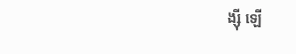ង្ស៊ី ឡើ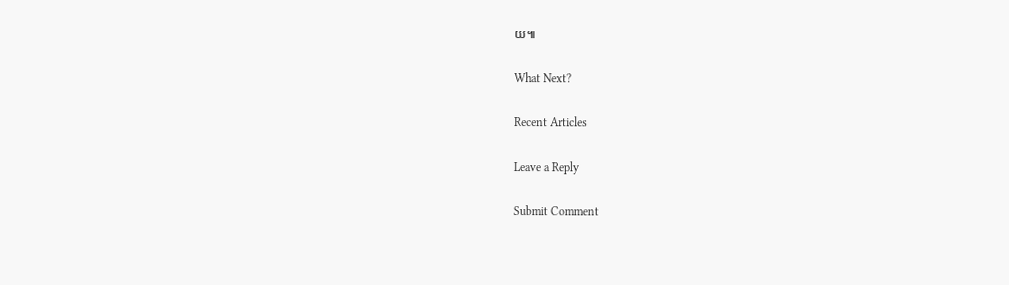យ៕

What Next?

Recent Articles

Leave a Reply

Submit Comment